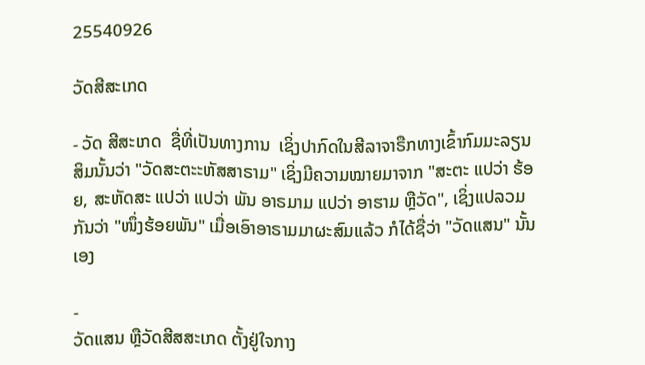25540926

ວັດສີສະເກດ

- ວັດ ສີສະເກດ  ຊື່ທີ່ເປັນທາງການ  ເຊິ່ງປາກົດໃນສີລາຈາຣືກທາງເຂົ້າກົມມະລຽນສິມນັ້ນວ່າ "ວັດສະຕະະຫັສສາຣາມ" ເຊິ່ງມີຄວາມໝາຍມາຈາກ "ສະຕະ ແປວ່າ ຮ້ອຍ, ສະຫັດສະ ແປວ່າ ແປວ່າ ພັນ ອາຣມາມ ແປວ່າ ອາຮາມ ຫຼືວັດ", ເຊິ່ງແປລວມກັນວ່າ "ໜຶ່ງຮ້ອຍພັນ" ເມື່ອເອົາອາຣາມມາຜະສົມແລ້ວ ກໍໄດ້ຊື່ວ່າ "ວັດແສນ" ນັ້ນເອງ

-
ວັດແສນ ຫຼືວັດສີສສະເກດ ຕັ້ງຢູ່ໃຈກາງ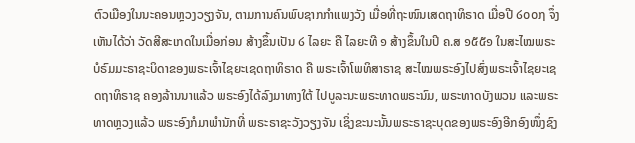ຕົວເມືອງໃນນະຄອນຫຼວງວຽງຈັນ, ຕາມການຄົນພົບຊາກກຳແພງວັງ ເມື່ອທີ່ຖະໜົນເສດຖາທິຣາດ ເມື່ອປີ ໒໐໐໗ ຈຶ່ງເຫັນໄດ້ວ່າ ວັດສີສະເກດໃນເມື່ອກ່ອນ ສ້າງຂຶ້ນເປັນ ໒ ໄລຍະ ຄື ໄລຍະທີ ໑ ສ້າງຂຶ້ນໃນປິ ຄ.ສ ໑໕໕໑ ໃນສະໄໝພຣະບໍຣົມມະຣາຊະບິດາຂອງພຣະເຈົ້າໄຊຍະເຊດຖາທິຣາດ ຄື ພຣະເຈົ້າໂພທິສາຣາຊ ສະໄໝພຣະອົງໄປສົ່ງພຣະເຈົ້າໄຊຍະເຊດຖາທິຣາຊ ຄອງລ້ານນາແລ້ວ ພຣະອົງໄດ້ລົງມາທາງໃຕ້ ໄປບູລະນະພຣະທາດພຣະນົມ, ພຣະທາດບັງພວນ ແລະພຣະທາດຫຼວງແລ້ວ ພຣະອົງກໍມາພຳນັກທີ່ ພຣະຣາຊະວັງວຽງຈັນ ເຊິ່ງຂະນະນັ້ນພຣະຣາຊະບຸດຂອງພຣະອົງອີກອົງໜຶ່ງຊົງ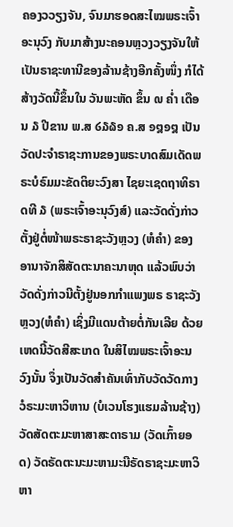ຄອງວວຽງຈັນ, ຈົນມາຮອດສະໄໝພຣະເຈົ້າອະນຸວົງ ກັບມາສ້າງນະຄອນຫຼວງວຽງຈັນໃຫ້ເປັນຣາຊະທານີຂອງລ້ານຊ້າງອີກຄັ້ງໜຶ່ງ ກໍໄດ້ສ້າງວັດນີ້ຂຶ້ນໃນ ວັນພະຫັດ ຂຶ້ນ ໙ ຄ່ຳ ເດືອນ ໓ ປີຂານ ພ.ສ ໒໓໖໑ ຄ.ສ ໑໘໑໘ ເປັນວັດປະຈຳຣາຊະການຂອງພຣະບາດສົມເດັດພຣະບໍຣົມມະຂັດຕິຍະວົງສາ ໄຊຍະເຊດຖາທິຣາດທີ ໓ (ພຣະເຈົ້າອະນຸວົງສ໌) ແລະວັດດັ່ງກ່າວຕັ້ງຢູ່ຕໍ່ໜ້າພຣະຣາຊະວັງຫຼວງ (ຫໍຄຳ) ຂອງອານາຈັກສິສັດຕະນາຄະນາຫຸດ ແລ້ວພົບວ່າວັດດັ່ງກ່າວນີຕັ້ງຢູ່ນອກກຳແພງພຣ ຣາຊະວັງຫຼວງ(ຫໍຄຳ) ເຊິ່ງມີແດນຕ້າຍຕໍ່ກັນເລີຍ ດ້ວຍເຫດນີ້ວັດສີສະເກດ ໃນສິໄໝພຣະເຈົ້າອະນວົງນັ້ນ ຈຶ່ງເປັນວັດສຳຄັນເທົ່າກັບວັດວັດກາງ ວໍຣະມະຫາວິຫານ (ບໍເວນໂຮງແຮມລ້ານຊ້າງ) ວັດສັດຕະມະຫາສາສະດາຣາມ (ວັດເກົ້າຍອດ) ວັດຣັດຕະນະມະຫາມະນີຣັດຣາຊະມະຫາວິຫາ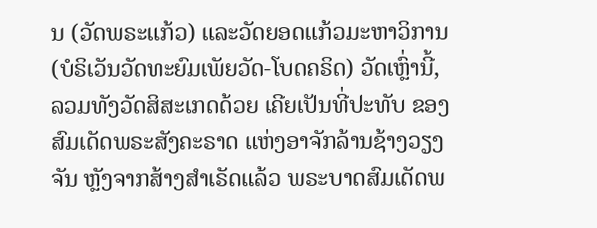ນ (ວັດພຣະແກ້ວ) ແລະວັດຍອດແກ້ວມະຫາວິການ (ບໍຣິເວັນວັດທະຍົມເພັຍວັດ-ໂບດຄຣິດ) ວັດເຫຼົ່ານີ້, ລວມທັງວັດສິສະເກດດ້ວຍ ເຄີຍເປັນທີ່ປະທັບ ຂອງສົມເດັດພຣະສັງຄະຣາດ ແຫ່ງອາຈັກລ້ານຊ້າງວຽງຈັນ ຫຼັງຈາກສ້າງສຳເຣັດແລ້ວ ພຣະບາດສົມເດັດພ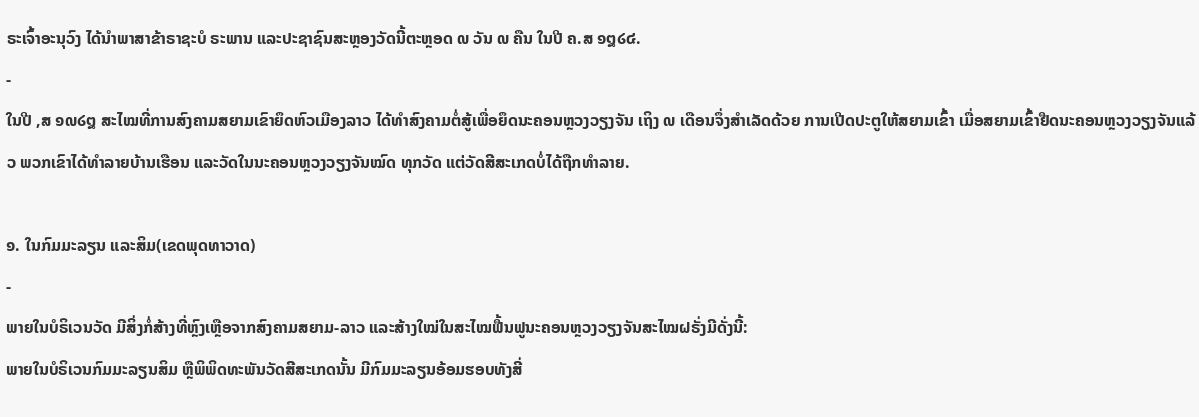ຣະເຈົ້າອະນຸວົງ ໄດ້ນຳພາສາຂ້າຣາຊະບໍ ຣະພານ ແລະປະຊາຊົນສະຫຼອງວັດນີ້ຕະຫຼອດ ໙ ວັນ ໙ ຄືນ ໃນປີ ຄ.ສ ໑໘໒໔.
-
ໃນປີ ,ສ ໑໙໒໘ ສະໄໝທີ່ການສົງຄາມສຍາມເຂົາຍຶດຫົວເມືອງລາວ ໄດ້ທຳສົງຄາມຕໍ່ສູ້ເພື່ອຍຶດນະຄອນຫຼວງວຽງຈັນ ເຖິງ ໙ ເດືອນຈຶ່ງສຳເລັດດ້ວຍ ການເປີດປະຕູໃຫ້ສຍາມເຂົ້າ ເມື່ອສຍາມເຂົ້າຢືດນະຄອນຫຼວງວຽງຈັນແລ້ວ ພວກເຂົາໄດ້ທຳລາຍບ້ານເຮືອນ ແລະວັດໃນນະຄອນຫຼວງວຽງຈັນໝົດ ທຸກວັດ ແຕ່ວັດສີສະເກດບໍ່ໄດ້ຖືກທຳລາຍ.

໑. ໃນກົມມະລຽນ ແລະສິມ(ເຂດພຸດທາວາດ)
-
ພາຍໃນບໍຣິເວນວັດ ມີສິ່ງກໍ່ສ້າງທີ່ຫຼົງເຫຼືອຈາກສົງຄາມສຍາມ-ລາວ ແລະສ້າງໃໝ່ໃນສະໄໝຟື້ນຟູນະຄອນຫຼວງວຽງຈັນສະໄໝຝຣັ່ງມີດັ່ງນີ້:
ພາຍໃນບໍຣິເວນກົມມະລຽນສິມ ຫຼືພິພິດທະພັນວັດສີສະເກດນັ້ນ ມີກົມມະລຽນອ້ອມຮອບທັງສີ່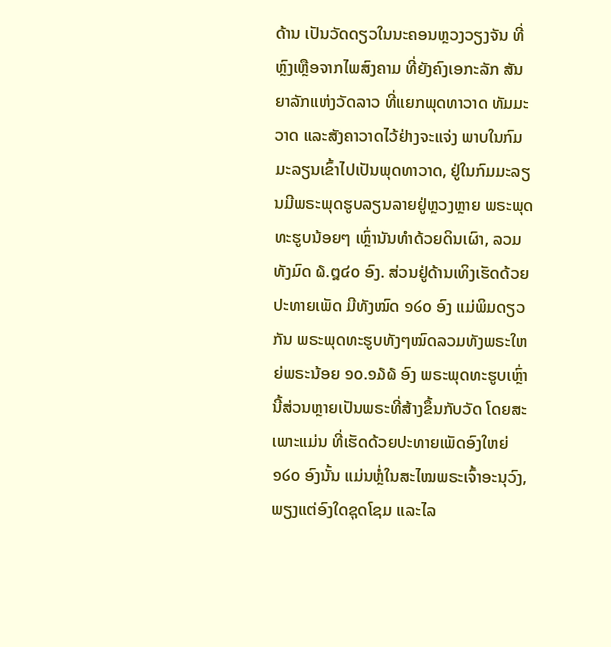ດ້ານ ເປັນວັດດຽວໃນນະຄອນຫຼວງວຽງຈັນ ທີ່ຫຼົງເຫຼືອຈາກໄພສົງຄາມ ທີ່ຍັງຄົງເອກະລັກ ສັນຍາລັກແຫ່ງວັດລາວ ທີ່ແຍກພຸດທາວາດ ທັມມະວາດ ແລະສັງຄາວາດໄວ້ຢ່າງຈະແຈ່ງ ພາບໃນກົມມະລຽນເຂົ້າໄປເປັນພຸດທາວາດ, ຢູ່ໃນກົມມະລຽນມີພຣະພຸດຮູບລຽນລາຍຢູ່ຫຼວງຫຼາຍ ພຣະພຸດທະຮູບນ້ອຍໆ ເຫຼົ່ານັນທຳດ້ວຍດິນເຜົາ, ລວມທັງມົດ ໖.໘໔໐ ອົງ. ສ່ວນຢູ່ດ້ານເທິງເຮັດດ້ວຍປະທາຍເພັດ ມີທັງໝົດ ໑໒໐ ອົງ ແມ່ພິມດຽວກັນ ພຣະພຸດທະຮູບທັງໆໝົດລວມທັງພຣະໃຫຍ່ພຣະນ້ອຍ ໑໐.໑໓໖ ອົງ ພຣະພຸດທະຮູບເຫຼົ່ານີ້ສ່ວນຫຼາຍເປັນພຣະທີ່ສ້າງຂຶ້ນກັບວັດ ໂດຍສະເພາະແມ່ນ ທີ່ເຮັດດ້ວຍປະທາຍເພັດອົງໃຫຍ່ ໑໒໐ ອົງນັ້ນ ແມ່ນຫຼໍ່ໃນສະໄໝພຣະເຈົ້າອະນຸວົງ, ພຽງແຕ່ອົງໃດຊຸດໂຊມ ແລະໄລ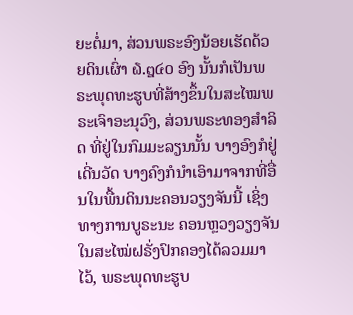ຍະຕໍ່ມາ, ສ່ວນພຣະອົງນ້ອຍເຮັດດ້ວຍດິນເຜົ່າ ໖.໘໔໐ ອົງ ນັ້ນກໍເປັນພຣະພຸດທະຮູບທີ່ສ້າງຂຶ້ນໃນສະໄໝພຣະເຈົາອະນຸວົງ, ສ່ວນພຣະທອງສຳລິດ ທີ່ຢູ່ໃນກົມມະລຽນນັ້ນ ບາງອົງກໍຢູ່ເດີ່ນວັດ ບາງຄົງກໍນຳເອົາມາຈາກທີ່ອື່ນໃນພື້ນດິນນະຄອນວຽງຈັນນີ້ ເຊິ່ງທາງການບູຣະນະ ຄອນຫຼວງວຽງຈັນໃນສະໄໝ່ຝຣັ່ງປົກຄອງໄດ້ລວມມາໄວ້, ພຣະພຸດທະຮູບ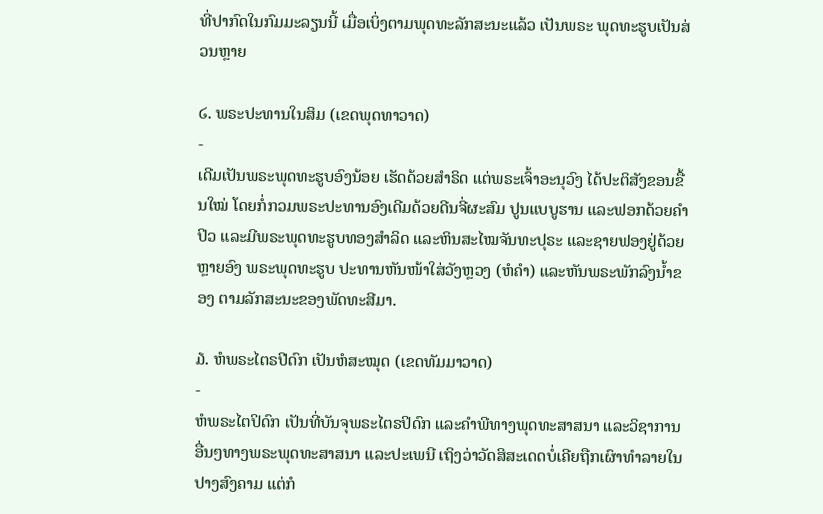ທີ່ປາກົດໃນກົມມະລຽນນີ້ ເມື່ອເບິ່ງຕາມພຸດທະລັກສະນະແລ້ວ ເປັນພຣະ ພຸດທະຮູບເປັນສ່ວນຫຼາຍ

໒. ພຣະປະທານໃນສິມ (ເຂດພຸດທາວາດ)
-
ເດີມເປັນພຣະພຸດທະຮູບອົງນ້ອຍ ເຮັດດ້ວຍສຳຣິດ ແຕ່ພຣະເຈົ້າອະນຸວົງ ໄດ້ປະຕິສັງຂອນຂື້ນໃໝ່ ໂດຍກໍ່ກວມພຣະປະທານອົງເດີມດ້ວຍດີນຈີ່ຜະສົມ ປູນແບບູຮານ ແລະຟອກດ້ວຍຄຳປິວ ແລະມີພຣະພຸດທະຮູບທອງສຳລິດ ແລະຫິນສະໄໝຈັນທະປຸຣະ ແລະຊາຍຟອງຢູ່ດ້ວຍຫຼາຍອົງ ພຣະພຸດທະຮູບ ປະທານຫັນໜ້າໃສ່ວັງຫຼວງ (ຫໍຄຳ) ແລະຫັນພຣະພັກລົງນ້ຳຂອງ ຕາມລັກສະນະຂອງພັດທະສີມາ.

໓. ຫໍພຣະໄຕຣປີດົກ ເປັນຫໍສະໝຸດ (ເຂດທັມມາວາດ)
-
ຫໍພຣະໄຕປິດົກ ເປັນທີ່ບັນຈຸພຣະໄຕຣປິດົກ ແລະຄຳພີທາງພຸດທະສາສນາ ແລະວິຊາການອື່ນໆທາງພຣະພຸດທະສາສນາ ແລະປະເພນີ ເຖິງວ່າວັດສິສະເດດບໍ່ເຄີຍຖືກເຜົາທຳລາຍໃນປາງສົງຄາມ ແຕ່ກໍ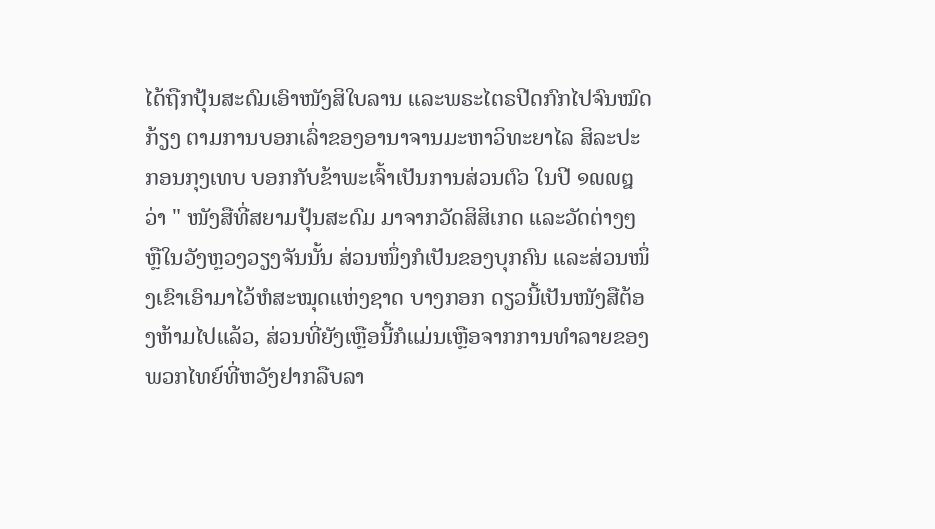ໄດ້ຖືກປຸ້ນສະດົມເອົາໜັງສິໃບລານ ແລະພຣະໄຕຣປີດກົກໄປຈົນໝົດກ້ຽງ ຕາມການບອກເລົ່າຂອງອານາຈານມະຫາວິທະຍາໄລ ສິລະປະກອນກຸງເທບ ບອກກັບຂ້າພະເຈົ້າເປັນການສ່ວນຕົວ ໃນປີ ໑໙໙໘ ວ່າ " ໜັງສືທີ່ສຍາມປຸ້ນສະດົມ ມາຈາກວັດສິສິເກດ ແລະວັດຕ່າງໆ ຫຼືໃນວັງຫຼວງວຽງຈັນນັ້ນ ສ່ວນໜຶ່ງກໍເປັນຂອງບຸກຄົນ ແລະສ່ວນໜຶ່ງເຂົາເອົາມາໄວ້ຫໍສະໝຸດແຫ່ງຊາດ ບາງກອກ ດຽວນີ້ເປັນໜັງສືຕ້ອງຫ້າມໄປແລ້ວ, ສ່ວນທີ່ຍັງເຫຼືອນີ້ກໍແມ່ນເຫຼືອຈາກການທຳລາຍຂອງ ພວກໄທຍ໌ທີ່ຫວັງຢາກລືບລາ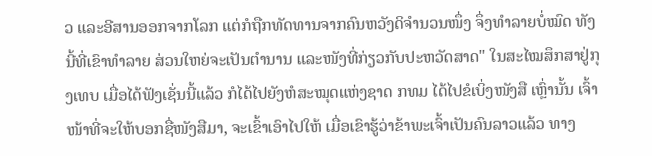ວ ແລະອີສານອອກຈາກໂລກ ແຕ່ກໍຖືກທັດທານຈາກຄົນຫວັງດິຈຳນວນໜຶ່ງ ຈຶ່ງທຳລາຍບໍ່ໝົດ ທັງນີ້ທີ່ເຂົາທຳລາຍ ສ່ວນໃຫຍ່ຈະເປັນຕຳນານ ແລະໜັງທີ່ກ່ຽວກັບປະຫວັດສາດ" ໃນສະໄໝສຶກສາຢູ່ກຸງເທບ ເມື່ອໄດ້ຟັງເຊັ່ນນີ້ແລ້ວ ກໍໄດ້ໄປຍັງຫໍສະໝຸດແຫ່ງຊາດ ກທມ ໄດ້ໄປຂໍເບິ່ງໜັງສື ເຫຼົ່ານັ້ນ ເຈົ້າໜ້າທີ່ຈະໃຫ້ບອກຊື່ໜັງສືມາ, ຈະເຂົ້າເອົາໄປໃຫ້ ເມື່ອເຂົາຮູ້ວ່າຂ້າພະເຈົ້າເປັນຄົນລາວແລ້ວ ທາງ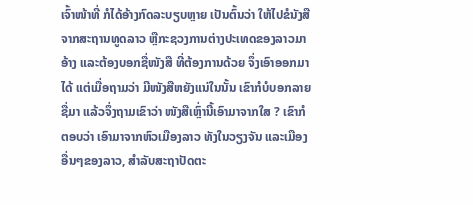ເຈົ້າໜ້າທີ່ ກໍໄດ້ອ້າງກົດລະບຽບຫຼາຍ ເປັນຕົ້ນວ່າ ໃຫ້ໄປຂໍນັງສືຈາກສະຖານທູດລາວ ຫຼືກະຊວງການຕ່າງປະເທດຂອງລາວມາອ້າງ ແລະຕ້ອງບອກຊື່ໜັງສື ທີ່ຕ້ອງການດ້ວຍ ຈຶ່ງເອົາອອກມາໄດ້ ແຕ່ເມື່ອຖາມວ່າ ມີໜັງສືຫຍັງແນ່ໃນນັ້ນ ເຂົາກໍບໍບອກລາຍຊື່ມາ ແລ້ວຈຶ່ງຖາມເຂົາວ່າ ໜັງສືເຫຼົ່ານີ້ເອົາມາຈາກໃສ ? ເຂົາກໍຕອບວ່າ ເອົາມາຈາກຫົວເມືອງລາວ ທັງໃນວຽງຈັນ ແລະເມືອງອື່ນໆຂອງລາວ, ສຳລັບສະຖາປັດຕະ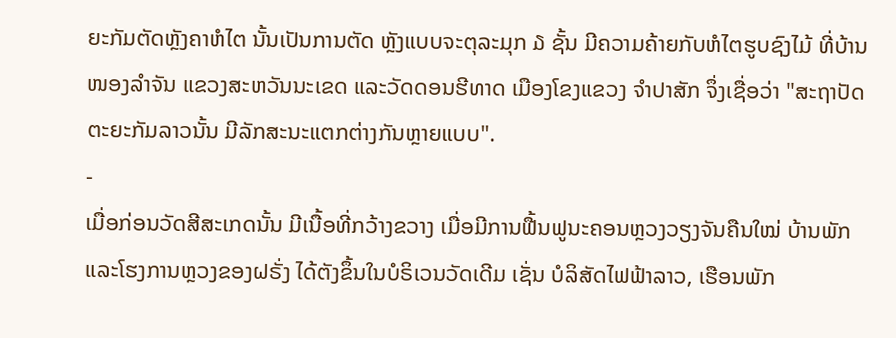ຍະກັມຕັດຫຼັງຄາຫໍໄຕ ນັ້ນເປັນການຕັດ ຫຼັງແບບຈະຕຸລະມຸກ ໓ ຊັ້ນ ມີຄວາມຄ້າຍກັບຫໍໄຕຮູບຊົງໄມ້ ທີ່ບ້ານໜອງລຳຈັນ ແຂວງສະຫວັນນະເຂດ ແລະວັດດອນຮີທາດ ເມືອງໂຂງແຂວງ ຈຳປາສັກ ຈຶ່ງເຊື່ອວ່າ "ສະຖາປັດຕະຍະກັມລາວນັ້ນ ມີລັກສະນະແຕກຕ່າງກັນຫຼາຍແບບ".
-
ເມື່ອກ່ອນວັດສີສະເກດນັ້ນ ມີເນື້ອທີ່ກວ້າງຂວາງ ເມື່ອມີການຟື້ນຟູນະຄອນຫຼວງວຽງຈັນຄືນໃໝ່ ບ້ານພັກ ແລະໂຮງການຫຼວງຂອງຝຣັ່ງ ໄດ້ຕັງຂຶ້ນໃນບໍຣິເວນວັດເດີມ ເຊັ່ນ ບໍລິສັດໄຟຟ້າລາວ, ເຮືອນພັກ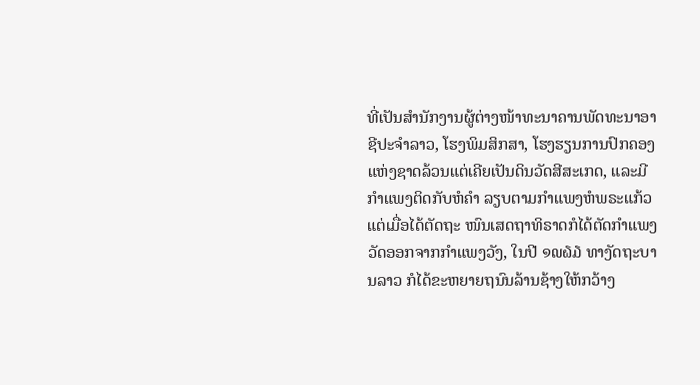ທີ່ເປັນສຳນັກງານຜູ້ຕ່າງໜ້າທະນາຄານພັດທະນາອາຊີປະຈຳລາວ, ໂຮງພິມສິກສາ, ໂຮງຮຽນການປົກຄອງແຫ່ງຊາດລ້ວນແຕ່ເຄີຍເປັນດິນວັດສີສະເກດ, ແລະມີກຳແພງຕິດກັບຫໍຄຳ ລຽບຕາມກຳແພງຫໍພຣະແກ້ວ ແຕ່ເມື່ອໄດ້ຕັດຖະ ໜົນເສດຖາທິຣາດກໍໄດ້ຕັດກຳແພງວັດອອກຈາກກຳແພງວັງ, ໃນປີ ໑໙໖໓ ທາງັດຖະບານລາວ ກໍໄດ້ຂະຫຍາຍຖນົນລ້ານຊ້າງໃຫ້ກວ້າງ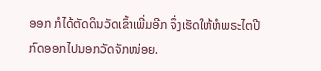ອອກ ກໍໄດ້ຕັດດິນວັດເຂົ້າເພີ່ມອີກ ຈຶ່ງເຮັດໃຫ້ຫໍພຣະໄຕປີກົດອອກໄປນອກວັດຈັກໜ່ອຍ.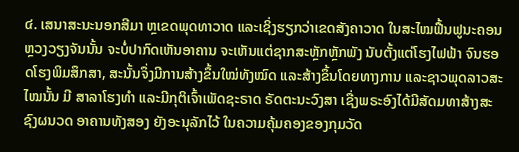໔. ເສນາສະນະນອກສີມາ ຫຼເຂດພຸດທາວາດ ແລະເຊິ່ງຮຽກວ່າເຂດສັງຄາວາດ ໃນສະໄໝຟື້ນຟູນະຄອນຫຼວງວຽງຈັນນັ້ນ ຈະບໍ່ປາກົດເຫັນອາຄານ ຈະເຫັນແຕ່ຊາກສະຫຼັກຫຼັກພັງ ນັບຕັ້ງແຕ່ໂຮງໄຟຟ້າ ຈົນຮອດໂຮງພິມສຶກສາ, ສະນັ້ນຈຶ່ງມີການສ້າງຂຶ້ນໃໝ່ທັງໝົດ ແລະສ້າງຂຶ້ນໂດຍທາງການ ແລະຊາວພຸດລາວສະໄໝນັ້ນ ມີ ສາລາໂຮງທຳ ແລະມີກຸຕິເຈົ້າເພັດຊະຣາດ ຣັດຕະນະວົງສາ ເຊື່ງພຣະອົງໄດ້ມີສັດມທາສ້າງສະຊົງຜນວດ ອາຄານທັງສອງ ຍັງອະນຸລັກໄວ້ ໃນຄວາມຄຸ້ມຄອງຂອງກຸມວັດ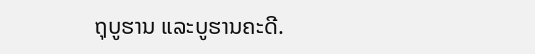ຖຸບູຮານ ແລະບູຮານຄະດີ.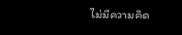ไม่มีความคิด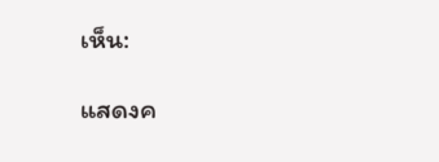เห็น:

แสดงค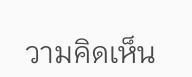วามคิดเห็น